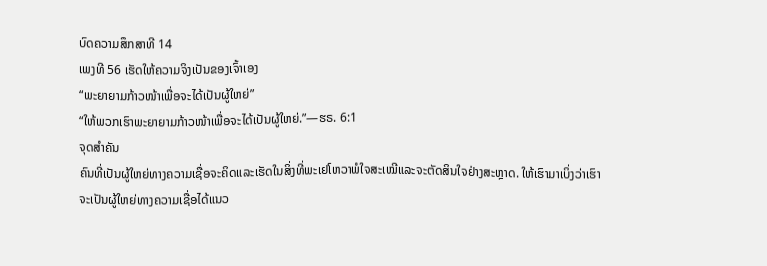ບົດຄວາມສຶກສາທີ 14
ເພງທີ 56 ເຮັດໃຫ້ຄວາມຈິງເປັນຂອງເຈົ້າເອງ
“ພະຍາຍາມກ້າວໜ້າເພື່ອຈະໄດ້ເປັນຜູ້ໃຫຍ່”
“ໃຫ້ພວກເຮົາພະຍາຍາມກ້າວໜ້າເພື່ອຈະໄດ້ເປັນຜູ້ໃຫຍ່.”—ຮຣ. 6:1
ຈຸດສຳຄັນ
ຄົນທີ່ເປັນຜູ້ໃຫຍ່ທາງຄວາມເຊື່ອຈະຄິດແລະເຮັດໃນສິ່ງທີ່ພະເຢໂຫວາພໍໃຈສະເໝີແລະຈະຕັດສິນໃຈຢ່າງສະຫຼາດ. ໃຫ້ເຮົາມາເບິ່ງວ່າເຮົາຈະເປັນຜູ້ໃຫຍ່ທາງຄວາມເຊື່ອໄດ້ແນວ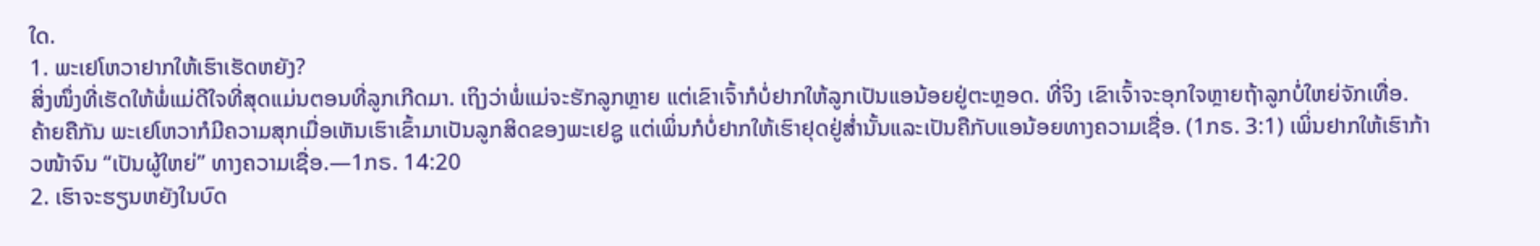ໃດ.
1. ພະເຢໂຫວາຢາກໃຫ້ເຮົາເຮັດຫຍັງ?
ສິ່ງໜຶ່ງທີ່ເຮັດໃຫ້ພໍ່ແມ່ດີໃຈທີ່ສຸດແມ່ນຕອນທີ່ລູກເກີດມາ. ເຖິງວ່າພໍ່ແມ່ຈະຮັກລູກຫຼາຍ ແຕ່ເຂົາເຈົ້າກໍບໍ່ຢາກໃຫ້ລູກເປັນແອນ້ອຍຢູ່ຕະຫຼອດ. ທີ່ຈິງ ເຂົາເຈົ້າຈະອຸກໃຈຫຼາຍຖ້າລູກບໍ່ໃຫຍ່ຈັກເທື່ອ. ຄ້າຍຄືກັນ ພະເຢໂຫວາກໍມີຄວາມສຸກເມື່ອເຫັນເຮົາເຂົ້າມາເປັນລູກສິດຂອງພະເຢຊູ ແຕ່ເພິ່ນກໍບໍ່ຢາກໃຫ້ເຮົາຢຸດຢູ່ສ່ຳນັ້ນແລະເປັນຄືກັບແອນ້ອຍທາງຄວາມເຊື່ອ. (1ກຣ. 3:1) ເພິ່ນຢາກໃຫ້ເຮົາກ້າວໜ້າຈົນ “ເປັນຜູ້ໃຫຍ່” ທາງຄວາມເຊື່ອ.—1ກຣ. 14:20
2. ເຮົາຈະຮຽນຫຍັງໃນບົດ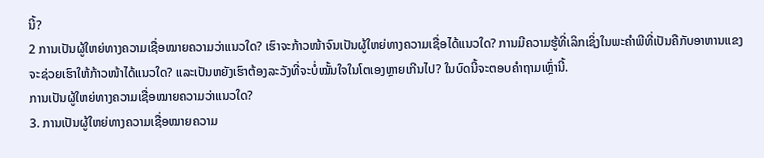ນີ້?
2 ການເປັນຜູ້ໃຫຍ່ທາງຄວາມເຊື່ອໝາຍຄວາມວ່າແນວໃດ? ເຮົາຈະກ້າວໜ້າຈົນເປັນຜູ້ໃຫຍ່ທາງຄວາມເຊື່ອໄດ້ແນວໃດ? ການມີຄວາມຮູ້ທີ່ເລິກເຊິ່ງໃນພະຄຳພີທີ່ເປັນຄືກັບອາຫານແຂງຈະຊ່ວຍເຮົາໃຫ້ກ້າວໜ້າໄດ້ແນວໃດ? ແລະເປັນຫຍັງເຮົາຕ້ອງລະວັງທີ່ຈະບໍ່ໝັ້ນໃຈໃນໂຕເອງຫຼາຍເກີນໄປ? ໃນບົດນີ້ຈະຕອບຄຳຖາມເຫຼົ່ານີ້.
ການເປັນຜູ້ໃຫຍ່ທາງຄວາມເຊື່ອໝາຍຄວາມວ່າແນວໃດ?
3. ການເປັນຜູ້ໃຫຍ່ທາງຄວາມເຊື່ອໝາຍຄວາມ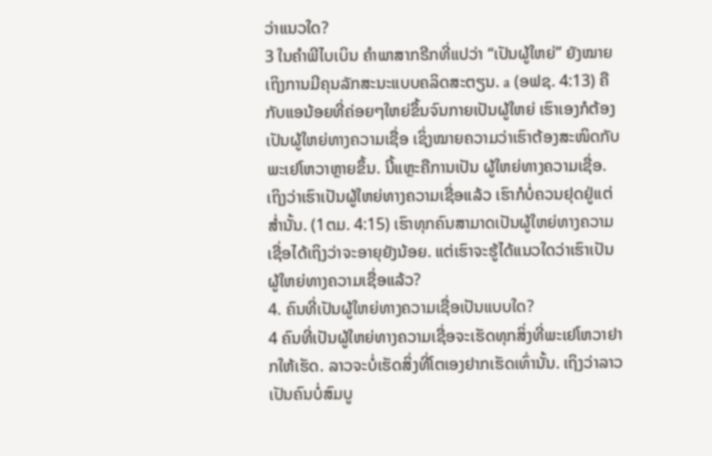ວ່າແນວໃດ?
3 ໃນຄຳພີໄບເບິນ ຄຳພາສາກຣີກທີ່ແປວ່າ “ເປັນຜູ້ໃຫຍ່” ຍັງໝາຍເຖິງການມີຄຸນລັກສະນະແບບຄລິດສະຕຽນ. a (ອຟຊ. 4:13) ຄືກັບແອນ້ອຍທີ່ຄ່ອຍໆໃຫຍ່ຂຶ້ນຈົນກາຍເປັນຜູ້ໃຫຍ່ ເຮົາເອງກໍຕ້ອງເປັນຜູ້ໃຫຍ່ທາງຄວາມເຊື່ອ ເຊິ່ງໝາຍຄວາມວ່າເຮົາຕ້ອງສະໜິດກັບພະເຢໂຫວາຫຼາຍຂຶ້ນ. ນີ້ແຫຼະຄືການເປັນ ຜູ້ໃຫຍ່ທາງຄວາມເຊື່ອ. ເຖິງວ່າເຮົາເປັນຜູ້ໃຫຍ່ທາງຄວາມເຊື່ອແລ້ວ ເຮົາກໍບໍ່ຄວນຢຸດຢູ່ແຕ່ສ່ຳນັ້ນ. (1ຕມ. 4:15) ເຮົາທຸກຄົນສາມາດເປັນຜູ້ໃຫຍ່ທາງຄວາມເຊື່ອໄດ້ເຖິງວ່າຈະອາຍຸຍັງນ້ອຍ. ແຕ່ເຮົາຈະຮູ້ໄດ້ແນວໃດວ່າເຮົາເປັນຜູ້ໃຫຍ່ທາງຄວາມເຊື່ອແລ້ວ?
4. ຄົນທີ່ເປັນຜູ້ໃຫຍ່ທາງຄວາມເຊື່ອເປັນແບບໃດ?
4 ຄົນທີ່ເປັນຜູ້ໃຫຍ່ທາງຄວາມເຊື່ອຈະເຮັດທຸກສິ່ງທີ່ພະເຢໂຫວາຢາກໃຫ້ເຮັດ. ລາວຈະບໍ່ເຮັດສິ່ງທີ່ໂຕເອງຢາກເຮັດເທົ່ານັ້ນ. ເຖິງວ່າລາວເປັນຄົນບໍ່ສົມບູ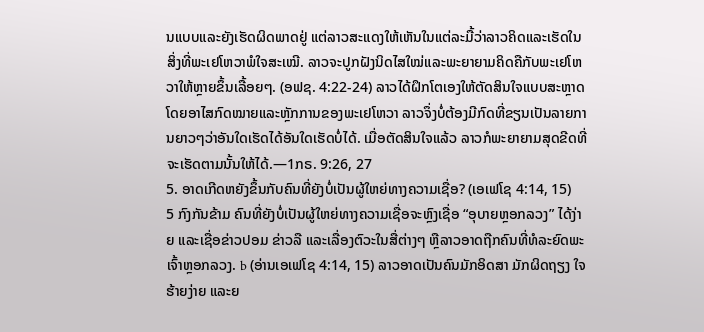ນແບບແລະຍັງເຮັດຜິດພາດຢູ່ ແຕ່ລາວສະແດງໃຫ້ເຫັນໃນແຕ່ລະມື້ວ່າລາວຄິດແລະເຮັດໃນສິ່ງທີ່ພະເຢໂຫວາພໍໃຈສະເໝີ. ລາວຈະປູກຝັງນິດໄສໃໝ່ແລະພະຍາຍາມຄິດຄືກັບພະເຢໂຫວາໃຫ້ຫຼາຍຂຶ້ນເລື້ອຍໆ. (ອຟຊ. 4:22-24) ລາວໄດ້ຝຶກໂຕເອງໃຫ້ຕັດສິນໃຈແບບສະຫຼາດໂດຍອາໄສກົດໝາຍແລະຫຼັກການຂອງພະເຢໂຫວາ ລາວຈຶ່ງບໍ່ຕ້ອງມີກົດທີ່ຂຽນເປັນລາຍການຍາວໆວ່າອັນໃດເຮັດໄດ້ອັນໃດເຮັດບໍ່ໄດ້. ເມື່ອຕັດສິນໃຈແລ້ວ ລາວກໍພະຍາຍາມສຸດຂີດທີ່ຈະເຮັດຕາມນັ້ນໃຫ້ໄດ້.—1ກຣ. 9:26, 27
5. ອາດເກີດຫຍັງຂຶ້ນກັບຄົນທີ່ຍັງບໍ່ເປັນຜູ້ໃຫຍ່ທາງຄວາມເຊື່ອ? (ເອເຟໂຊ 4:14, 15)
5 ກົງກັນຂ້າມ ຄົນທີ່ຍັງບໍ່ເປັນຜູ້ໃຫຍ່ທາງຄວາມເຊື່ອຈະຫຼົງເຊື່ອ “ອຸບາຍຫຼອກລວງ” ໄດ້ງ່າຍ ແລະເຊື່ອຂ່າວປອມ ຂ່າວລື ແລະເລື່ອງຕົວະໃນສື່ຕ່າງໆ ຫຼືລາວອາດຖືກຄົນທີ່ທໍລະຍົດພະເຈົ້າຫຼອກລວງ. b (ອ່ານເອເຟໂຊ 4:14, 15) ລາວອາດເປັນຄົນມັກອິດສາ ມັກຜິດຖຽງ ໃຈຮ້າຍງ່າຍ ແລະຍ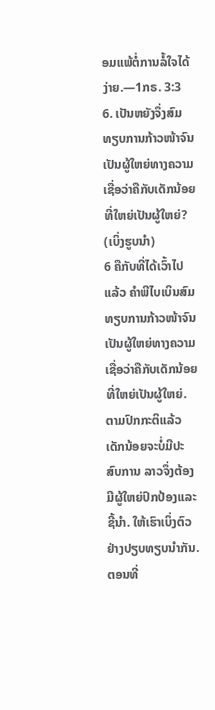ອມແພ້ຕໍ່ການລໍ້ໃຈໄດ້ງ່າຍ.—1ກຣ. 3:3
6. ເປັນຫຍັງຈຶ່ງສົມທຽບການກ້າວໜ້າຈົນເປັນຜູ້ໃຫຍ່ທາງຄວາມເຊື່ອວ່າຄືກັບເດັກນ້ອຍທີ່ໃຫຍ່ເປັນຜູ້ໃຫຍ່? (ເບິ່ງຮູບນຳ)
6 ຄືກັບທີ່ໄດ້ເວົ້າໄປແລ້ວ ຄຳພີໄບເບິນສົມທຽບການກ້າວໜ້າຈົນເປັນຜູ້ໃຫຍ່ທາງຄວາມເຊື່ອວ່າຄືກັບເດັກນ້ອຍທີ່ໃຫຍ່ເປັນຜູ້ໃຫຍ່. ຕາມປົກກະຕິແລ້ວເດັກນ້ອຍຈະບໍ່ມີປະສົບການ ລາວຈຶ່ງຕ້ອງມີຜູ້ໃຫຍ່ປົກປ້ອງແລະຊີ້ນຳ. ໃຫ້ເຮົາເບິ່ງຕົວຢ່າງປຽບທຽບນຳກັນ. ຕອນທີ່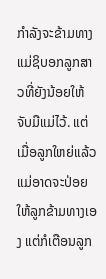ກຳລັງຈະຂ້າມທາງ ແມ່ຊິບອກລູກສາວທີ່ຍັງນ້ອຍໃຫ້ຈັບມືແມ່ໄວ້. ແຕ່ເມື່ອລູກໃຫຍ່ແລ້ວແມ່ອາດຈະປ່ອຍໃຫ້ລູກຂ້າມທາງເອງ ແຕ່ກໍເຕືອນລູກ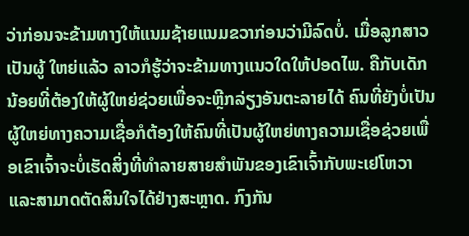ວ່າກ່ອນຈະຂ້າມທາງໃຫ້ແນມຊ້າຍແນມຂວາກ່ອນວ່າມີລົດບໍ່. ເມື່ອລູກສາວເປັນຜູ້ ໃຫຍ່ແລ້ວ ລາວກໍຮູ້ວ່າຈະຂ້າມທາງແນວໃດໃຫ້ປອດໄພ. ຄືກັບເດັກນ້ອຍທີ່ຕ້ອງໃຫ້ຜູ້ໃຫຍ່ຊ່ວຍເພື່ອຈະຫຼີກລ່ຽງອັນຕະລາຍໄດ້ ຄົນທີ່ຍັງບໍ່ເປັນຜູ້ໃຫຍ່ທາງຄວາມເຊື່ອກໍຕ້ອງໃຫ້ຄົນທີ່ເປັນຜູ້ໃຫຍ່ທາງຄວາມເຊື່ອຊ່ວຍເພື່ອເຂົາເຈົ້າຈະບໍ່ເຮັດສິ່ງທີ່ທຳລາຍສາຍສຳພັນຂອງເຂົາເຈົ້າກັບພະເຢໂຫວາແລະສາມາດຕັດສິນໃຈໄດ້ຢ່າງສະຫຼາດ. ກົງກັນ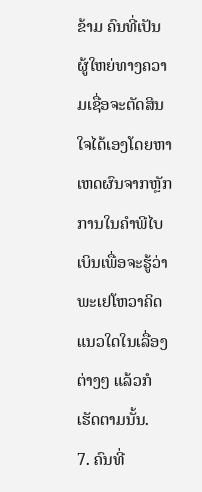ຂ້າມ ຄົນທີ່ເປັນຜູ້ໃຫຍ່ທາງຄວາມເຊື່ອຈະຕັດສິນໃຈໄດ້ເອງໂດຍຫາເຫດຜົນຈາກຫຼັກການໃນຄຳພີໄບເບິນເພື່ອຈະຮູ້ວ່າພະເຢໂຫວາຄິດແນວໃດໃນເລື່ອງຕ່າງໆ ແລ້ວກໍເຮັດຕາມນັ້ນ.
7. ຄົນທີ່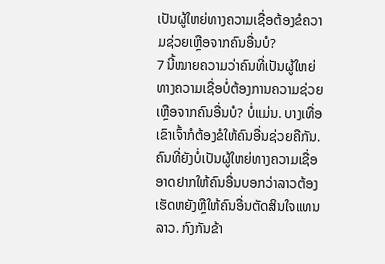ເປັນຜູ້ໃຫຍ່ທາງຄວາມເຊື່ອຕ້ອງຂໍຄວາມຊ່ວຍເຫຼືອຈາກຄົນອື່ນບໍ?
7 ນີ້ໝາຍຄວາມວ່າຄົນທີ່ເປັນຜູ້ໃຫຍ່ທາງຄວາມເຊື່ອບໍ່ຕ້ອງການຄວາມຊ່ວຍເຫຼືອຈາກຄົນອື່ນບໍ? ບໍ່ແມ່ນ. ບາງເທື່ອເຂົາເຈົ້າກໍຕ້ອງຂໍໃຫ້ຄົນອື່ນຊ່ວຍຄືກັນ. ຄົນທີ່ຍັງບໍ່ເປັນຜູ້ໃຫຍ່ທາງຄວາມເຊື່ອອາດຢາກໃຫ້ຄົນອື່ນບອກວ່າລາວຕ້ອງເຮັດຫຍັງຫຼືໃຫ້ຄົນອື່ນຕັດສິນໃຈແທນລາວ. ກົງກັນຂ້າ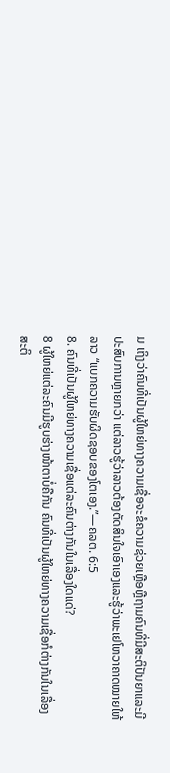ມ ເຖິງວ່າຄົນທີ່ເປັນຜູ້ໃຫຍ່ທາງຄວາມເຊື່ອຈະຂໍຄວາມຊ່ວຍເຫຼືອຫຼືຖາມຄົນທີ່ມີສະຕິປັນຍາແລະມີປະສົບການຫຼາຍກວ່າ ແຕ່ລາວຮູ້ວ່າລາວຕ້ອງຕັດສິນໃຈເອົາເອງແລະຮູ້ວ່າພະເຢໂຫວາຄາດໝາຍໃຫ້ລາວ “ແບກຄວາມຮັບຜິດຊອບຂອງໂຕເອງ.”—ຄລຕ. 6:5
8. ຄົນທີ່ເປັນຜູ້ໃຫຍ່ທາງຄວາມເຊື່ອແຕ່ລະຄົນຕ່າງກັນໃນເລື່ອງໃດແດ່?
8 ຜູ້ໃຫຍ່ແຕ່ລະຄົນມີຮູບຮ່າງໜ້າຕາບໍ່ຄືກັນ ຄົນທີ່ເປັນຜູ້ໃຫຍ່ທາງຄວາມເຊື່ອກໍຕ່າງກັນໃນເລື່ອງສະຕິ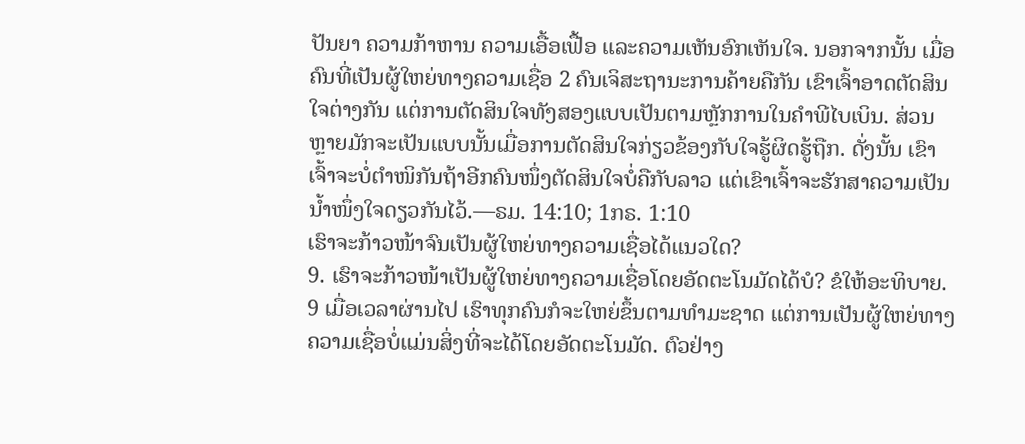ປັນຍາ ຄວາມກ້າຫານ ຄວາມເອື້ອເຟື້ອ ແລະຄວາມເຫັນອົກເຫັນໃຈ. ນອກຈາກນັ້ນ ເມື່ອຄົນທີ່ເປັນຜູ້ໃຫຍ່ທາງຄວາມເຊື່ອ 2 ຄົນເຈິສະຖານະການຄ້າຍຄືກັນ ເຂົາເຈົ້າອາດຕັດສິນໃຈຕ່າງກັນ ແຕ່ການຕັດສິນໃຈທັງສອງແບບເປັນຕາມຫຼັກການໃນຄຳພີໄບເບິນ. ສ່ວນຫຼາຍມັກຈະເປັນແບບນັ້ນເມື່ອການຕັດສິນໃຈກ່ຽວຂ້ອງກັບໃຈຮູ້ຜິດຮູ້ຖືກ. ດັ່ງນັ້ນ ເຂົາເຈົ້າຈະບໍ່ຕຳໜິກັນຖ້າອີກຄົນໜຶ່ງຕັດສິນໃຈບໍ່ຄືກັບລາວ ແຕ່ເຂົາເຈົ້າຈະຮັກສາຄວາມເປັນນ້ຳໜຶ່ງໃຈດຽວກັນໄວ້.—ຣມ. 14:10; 1ກຣ. 1:10
ເຮົາຈະກ້າວໜ້າຈົນເປັນຜູ້ໃຫຍ່ທາງຄວາມເຊື່ອໄດ້ແນວໃດ?
9. ເຮົາຈະກ້າວໜ້າເປັນຜູ້ໃຫຍ່ທາງຄວາມເຊື່ອໂດຍອັດຕະໂນມັດໄດ້ບໍ? ຂໍໃຫ້ອະທິບາຍ.
9 ເມື່ອເວລາຜ່ານໄປ ເຮົາທຸກຄົນກໍຈະໃຫຍ່ຂຶ້ນຕາມທຳມະຊາດ ແຕ່ການເປັນຜູ້ໃຫຍ່ທາງຄວາມເຊື່ອບໍ່ແມ່ນສິ່ງທີ່ຈະໄດ້ໂດຍອັດຕະໂນມັດ. ຕົວຢ່າງ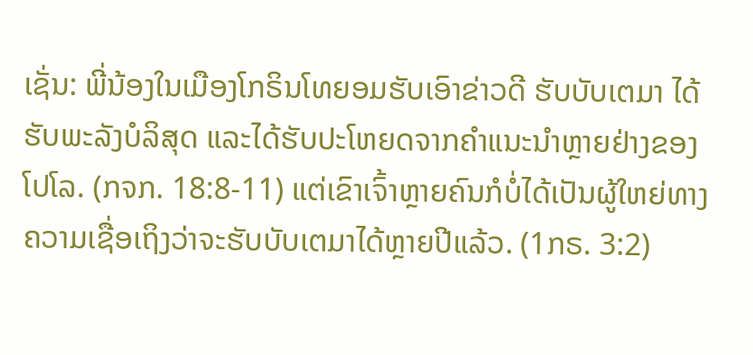ເຊັ່ນ: ພີ່ນ້ອງໃນເມືອງໂກຣິນໂທຍອມຮັບເອົາຂ່າວດີ ຮັບບັບເຕມາ ໄດ້ຮັບພະລັງບໍລິສຸດ ແລະໄດ້ຮັບປະໂຫຍດຈາກຄຳແນະນຳຫຼາຍຢ່າງຂອງໂປໂລ. (ກຈກ. 18:8-11) ແຕ່ເຂົາເຈົ້າຫຼາຍຄົນກໍບໍ່ໄດ້ເປັນຜູ້ໃຫຍ່ທາງຄວາມເຊື່ອເຖິງວ່າຈະຮັບບັບເຕມາໄດ້ຫຼາຍປີແລ້ວ. (1ກຣ. 3:2)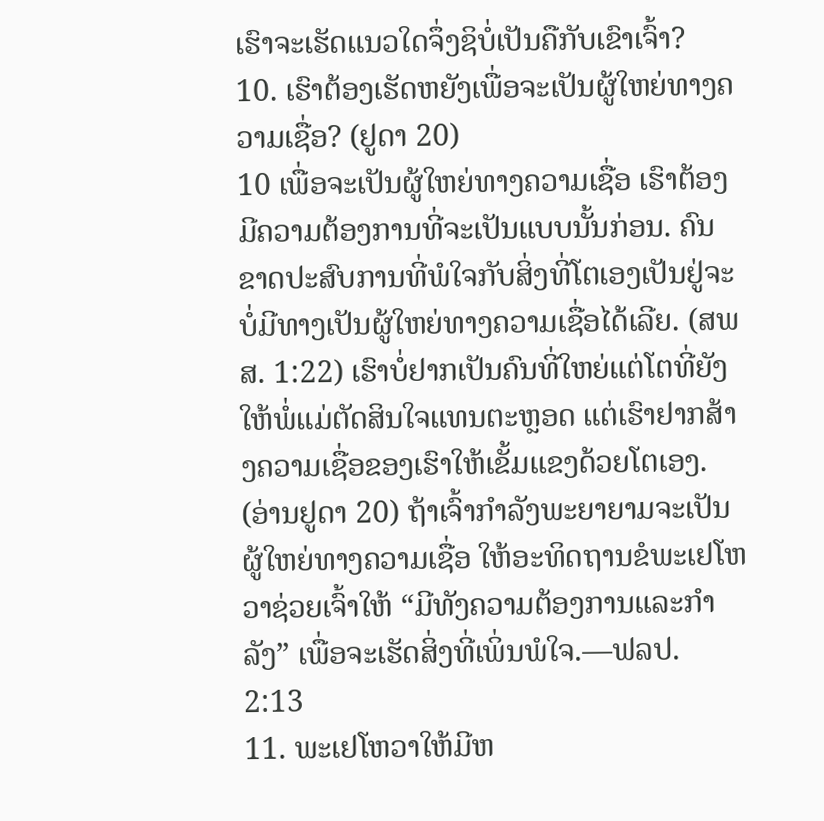ເຮົາຈະເຮັດແນວໃດຈຶ່ງຊິບໍ່ເປັນຄືກັບເຂົາເຈົ້າ?
10. ເຮົາຕ້ອງເຮັດຫຍັງເພື່ອຈະເປັນຜູ້ໃຫຍ່ທາງຄວາມເຊື່ອ? (ຢູດາ 20)
10 ເພື່ອຈະເປັນຜູ້ໃຫຍ່ທາງຄວາມເຊື່ອ ເຮົາຕ້ອງມີຄວາມຕ້ອງການທີ່ຈະເປັນແບບນັ້ນກ່ອນ. ຄົນຂາດປະສົບການທີ່ພໍໃຈກັບສິ່ງທີ່ໂຕເອງເປັນຢູ່ຈະບໍ່ມີທາງເປັນຜູ້ໃຫຍ່ທາງຄວາມເຊື່ອໄດ້ເລີຍ. (ສພສ. 1:22) ເຮົາບໍ່ຢາກເປັນຄົນທີ່ໃຫຍ່ແຕ່ໂຕທີ່ຍັງໃຫ້ພໍ່ແມ່ຕັດສິນໃຈແທນຕະຫຼອດ ແຕ່ເຮົາຢາກສ້າງຄວາມເຊື່ອຂອງເຮົາໃຫ້ເຂັ້ມແຂງດ້ວຍໂຕເອງ. (ອ່ານຢູດາ 20) ຖ້າເຈົ້າກຳລັງພະຍາຍາມຈະເປັນຜູ້ໃຫຍ່ທາງຄວາມເຊື່ອ ໃຫ້ອະທິດຖານຂໍພະເຢໂຫວາຊ່ວຍເຈົ້າໃຫ້ “ມີທັງຄວາມຕ້ອງການແລະກຳລັງ” ເພື່ອຈະເຮັດສິ່ງທີ່ເພິ່ນພໍໃຈ.—ຟລປ. 2:13
11. ພະເຢໂຫວາໃຫ້ມີຫ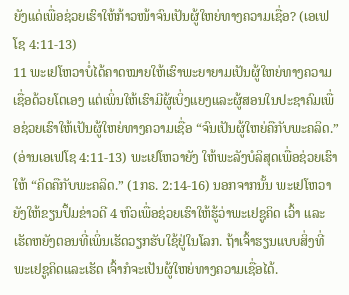ຍັງແດ່ເພື່ອຊ່ວຍເຮົາໃຫ້ກ້າວໜ້າຈົນເປັນຜູ້ໃຫຍ່ທາງຄວາມເຊື່ອ? (ເອເຟໂຊ 4:11-13)
11 ພະເຢໂຫວາບໍ່ໄດ້ຄາດໝາຍໃຫ້ເຮົາພະຍາຍາມເປັນຜູ້ໃຫຍ່ທາງຄວາມເຊື່ອດ້ວຍໂຕເອງ ແຕ່ເພິ່ນໃຫ້ເຮົາມີຜູ້ເບິ່ງແຍງແລະຜູ້ສອນໃນປະຊາຄົມເພື່ອຊ່ວຍເຮົາໃຫ້ເປັນຜູ້ໃຫຍ່ທາງຄວາມເຊື່ອ “ຈົນເປັນຜູ້ໃຫຍ່ຄືກັບພະຄລິດ.” (ອ່ານເອເຟໂຊ 4:11-13) ພະເຢໂຫວາຍັງ ໃຫ້ພະລັງບໍລິສຸດເພື່ອຊ່ວຍເຮົາໃຫ້ “ຄິດຄືກັບພະຄລິດ.” (1ກຣ. 2:14-16) ນອກຈາກນັ້ນ ພະເຢໂຫວາຍັງໃຫ້ຂຽນປຶ້ມຂ່າວດີ 4 ຫົວເພື່ອຊ່ວຍເຮົາໃຫ້ຮູ້ວ່າພະເຢຊູຄິດ ເວົ້າ ແລະເຮັດຫຍັງຕອນທີ່ເພິ່ນເຮັດວຽກຮັບໃຊ້ຢູ່ໃນໂລກ. ຖ້າເຈົ້າຮຽນແບບສິ່ງທີ່ພະເຢຊູຄິດແລະເຮັດ ເຈົ້າກໍຈະເປັນຜູ້ໃຫຍ່ທາງຄວາມເຊື່ອໄດ້.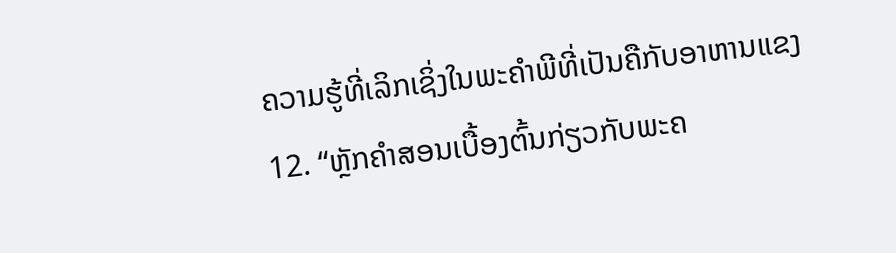ຄວາມຮູ້ທີ່ເລິກເຊິ່ງໃນພະຄຳພີທີ່ເປັນຄືກັບອາຫານແຂງ
12. “ຫຼັກຄຳສອນເບື້ອງຕົ້ນກ່ຽວກັບພະຄ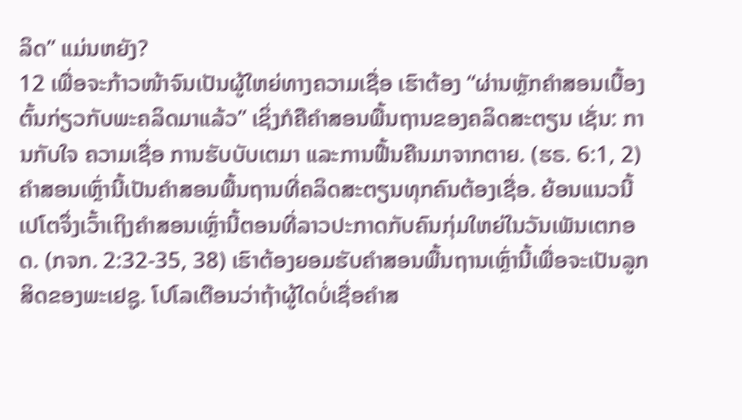ລິດ” ແມ່ນຫຍັງ?
12 ເພື່ອຈະກ້າວໜ້າຈົນເປັນຜູ້ໃຫຍ່ທາງຄວາມເຊື່ອ ເຮົາຕ້ອງ “ຜ່ານຫຼັກຄຳສອນເບື້ອງຕົ້ນກ່ຽວກັບພະຄລິດມາແລ້ວ” ເຊິ່ງກໍຄືຄຳສອນພື້ນຖານຂອງຄລິດສະຕຽນ ເຊັ່ນ: ການກັບໃຈ ຄວາມເຊື່ອ ການຮັບບັບເຕມາ ແລະການຟື້ນຄືນມາຈາກຕາຍ. (ຮຣ. 6:1, 2) ຄຳສອນເຫຼົ່ານີ້ເປັນຄຳສອນພື້ນຖານທີ່ຄລິດສະຕຽນທຸກຄົນຕ້ອງເຊື່ອ. ຍ້ອນແນວນີ້ ເປໂຕຈຶ່ງເວົ້າເຖິງຄຳສອນເຫຼົ່ານີ້ຕອນທີ່ລາວປະກາດກັບຄົນກຸ່ມໃຫຍ່ໃນວັນເພັນເຕກອດ. (ກຈກ. 2:32-35, 38) ເຮົາຕ້ອງຍອມຮັບຄຳສອນພື້ນຖານເຫຼົ່ານີ້ເພື່ອຈະເປັນລູກສິດຂອງພະເຢຊູ. ໂປໂລເຕືອນວ່າຖ້າຜູ້ໃດບໍ່ເຊື່ອຄຳສ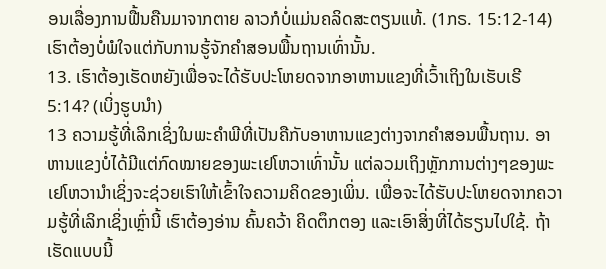ອນເລື່ອງການຟື້ນຄືນມາຈາກຕາຍ ລາວກໍບໍ່ແມ່ນຄລິດສະຕຽນແທ້. (1ກຣ. 15:12-14) ເຮົາຕ້ອງບໍ່ພໍໃຈແຕ່ກັບການຮູ້ຈັກຄຳສອນພື້ນຖານເທົ່ານັ້ນ.
13. ເຮົາຕ້ອງເຮັດຫຍັງເພື່ອຈະໄດ້ຮັບປະໂຫຍດຈາກອາຫານແຂງທີ່ເວົ້າເຖິງໃນເຮັບເຣີ 5:14? (ເບິ່ງຮູບນຳ)
13 ຄວາມຮູ້ທີ່ເລິກເຊິ່ງໃນພະຄຳພີທີ່ເປັນຄືກັບອາຫານແຂງຕ່າງຈາກຄຳສອນພື້ນຖານ. ອາຫານແຂງບໍ່ໄດ້ມີແຕ່ກົດໝາຍຂອງພະເຢໂຫວາເທົ່ານັ້ນ ແຕ່ລວມເຖິງຫຼັກການຕ່າງໆຂອງພະເຢໂຫວານຳເຊິ່ງຈະຊ່ວຍເຮົາໃຫ້ເຂົ້າໃຈຄວາມຄິດຂອງເພິ່ນ. ເພື່ອຈະໄດ້ຮັບປະໂຫຍດຈາກຄວາມຮູ້ທີ່ເລິກເຊິ່ງເຫຼົ່ານີ້ ເຮົາຕ້ອງອ່ານ ຄົ້ນຄວ້າ ຄິດຕຶກຕອງ ແລະເອົາສິ່ງທີ່ໄດ້ຮຽນໄປໃຊ້. ຖ້າເຮັດແບບນີ້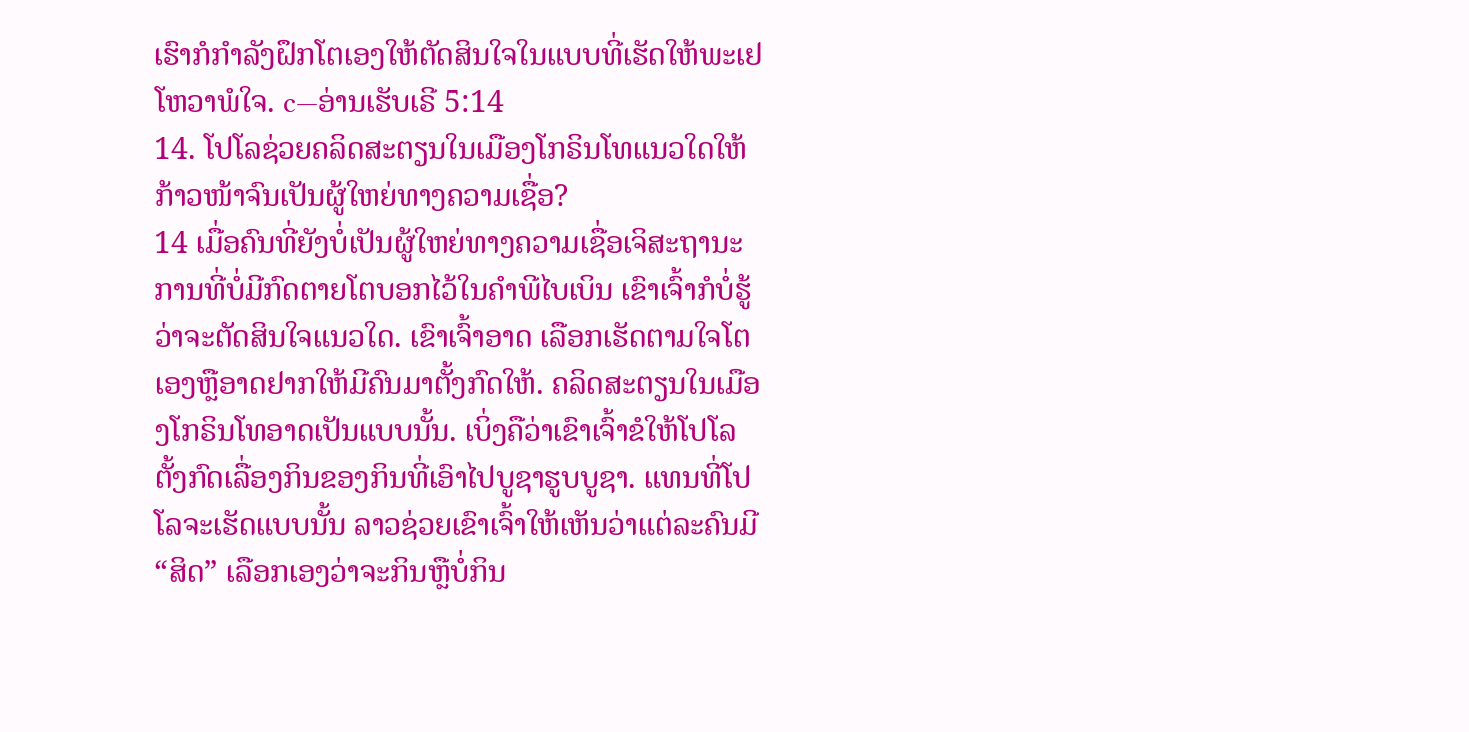ເຮົາກໍກຳລັງຝຶກໂຕເອງໃຫ້ຕັດສິນໃຈໃນແບບທີ່ເຮັດໃຫ້ພະເຢໂຫວາພໍໃຈ. c—ອ່ານເຮັບເຣີ 5:14
14. ໂປໂລຊ່ວຍຄລິດສະຕຽນໃນເມືອງໂກຣິນໂທແນວໃດໃຫ້ກ້າວໜ້າຈົນເປັນຜູ້ໃຫຍ່ທາງຄວາມເຊື່ອ?
14 ເມື່ອຄົນທີ່ຍັງບໍ່ເປັນຜູ້ໃຫຍ່ທາງຄວາມເຊື່ອເຈິສະຖານະການທີ່ບໍ່ມີກົດຕາຍໂຕບອກໄວ້ໃນຄຳພີໄບເບິນ ເຂົາເຈົ້າກໍບໍ່ຮູ້ວ່າຈະຕັດສິນໃຈແນວໃດ. ເຂົາເຈົ້າອາດ ເລືອກເຮັດຕາມໃຈໂຕເອງຫຼືອາດຢາກໃຫ້ມີຄົນມາຕັ້ງກົດໃຫ້. ຄລິດສະຕຽນໃນເມືອງໂກຣິນໂທອາດເປັນແບບນັ້ນ. ເບິ່ງຄືວ່າເຂົາເຈົ້າຂໍໃຫ້ໂປໂລຕັ້ງກົດເລື່ອງກິນຂອງກິນທີ່ເອົາໄປບູຊາຮູບບູຊາ. ແທນທີ່ໂປໂລຈະເຮັດແບບນັ້ນ ລາວຊ່ວຍເຂົາເຈົ້າໃຫ້ເຫັນວ່າແຕ່ລະຄົນມີ “ສິດ” ເລືອກເອງວ່າຈະກິນຫຼືບໍ່ກິນ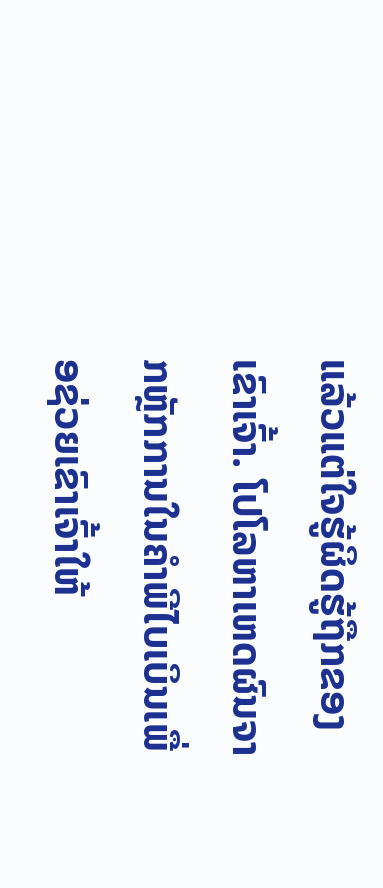ແລ້ວແຕ່ໃຈຮູ້ຜິດຮູ້ຖືກຂອງເຂົາເຈົ້າ. ໂປໂລຫາເຫດຜົນຈາກຫຼັກການໃນຄຳພີໄບເບິນເພື່ອຊ່ວຍເຂົາເຈົ້າໃຫ້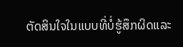ຕັດສິນໃຈໃນແບບທີ່ບໍ່ຮູ້ສຶກຜິດແລະ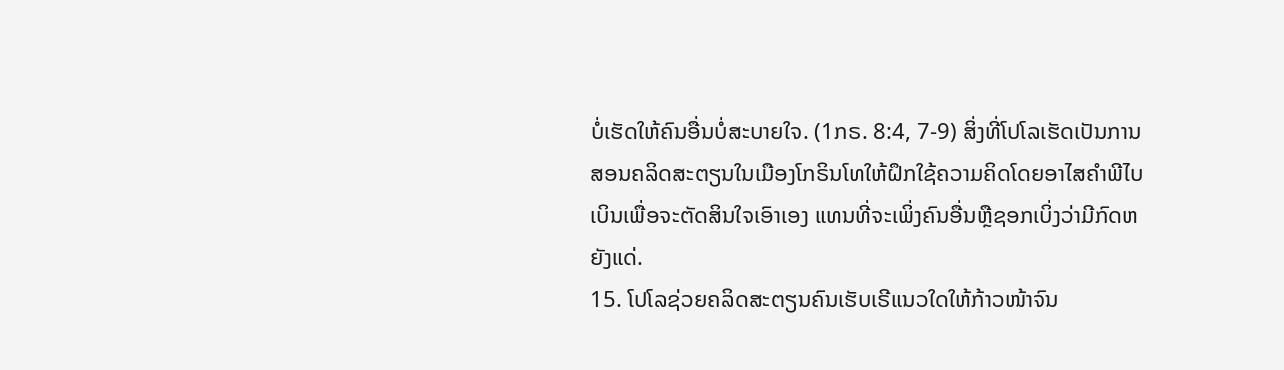ບໍ່ເຮັດໃຫ້ຄົນອື່ນບໍ່ສະບາຍໃຈ. (1ກຣ. 8:4, 7-9) ສິ່ງທີ່ໂປໂລເຮັດເປັນການສອນຄລິດສະຕຽນໃນເມືອງໂກຣິນໂທໃຫ້ຝຶກໃຊ້ຄວາມຄິດໂດຍອາໄສຄຳພີໄບເບິນເພື່ອຈະຕັດສິນໃຈເອົາເອງ ແທນທີ່ຈະເພິ່ງຄົນອື່ນຫຼືຊອກເບິ່ງວ່າມີກົດຫຍັງແດ່.
15. ໂປໂລຊ່ວຍຄລິດສະຕຽນຄົນເຮັບເຣີແນວໃດໃຫ້ກ້າວໜ້າຈົນ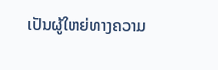ເປັນຜູ້ໃຫຍ່ທາງຄວາມ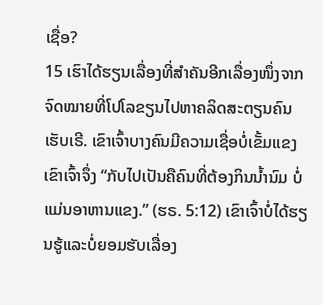ເຊື່ອ?
15 ເຮົາໄດ້ຮຽນເລື່ອງທີ່ສຳຄັນອີກເລື່ອງໜຶ່ງຈາກຈົດໝາຍທີ່ໂປໂລຂຽນໄປຫາຄລິດສະຕຽນຄົນເຮັບເຣີ. ເຂົາເຈົ້າບາງຄົນມີຄວາມເຊື່ອບໍ່ເຂັ້ມແຂງ ເຂົາເຈົ້າຈຶ່ງ “ກັບໄປເປັນຄືຄົນທີ່ຕ້ອງກິນນ້ຳນົມ ບໍ່ແມ່ນອາຫານແຂງ.” (ຮຣ. 5:12) ເຂົາເຈົ້າບໍ່ໄດ້ຮຽນຮູ້ແລະບໍ່ຍອມຮັບເລື່ອງ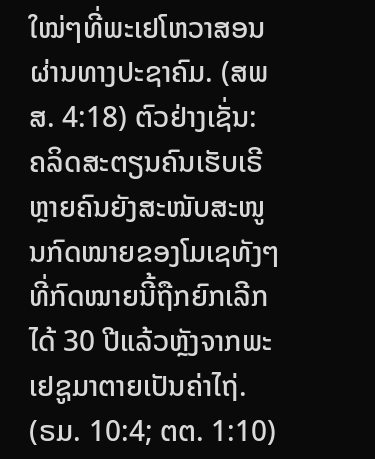ໃໝ່ໆທີ່ພະເຢໂຫວາສອນຜ່ານທາງປະຊາຄົມ. (ສພສ. 4:18) ຕົວຢ່າງເຊັ່ນ: ຄລິດສະຕຽນຄົນເຮັບເຣີຫຼາຍຄົນຍັງສະໜັບສະໜູນກົດໝາຍຂອງໂມເຊທັງໆທີ່ກົດໝາຍນີ້ຖືກຍົກເລີກໄດ້ 30 ປີແລ້ວຫຼັງຈາກພະເຢຊູມາຕາຍເປັນຄ່າໄຖ່. (ຣມ. 10:4; ຕຕ. 1:10)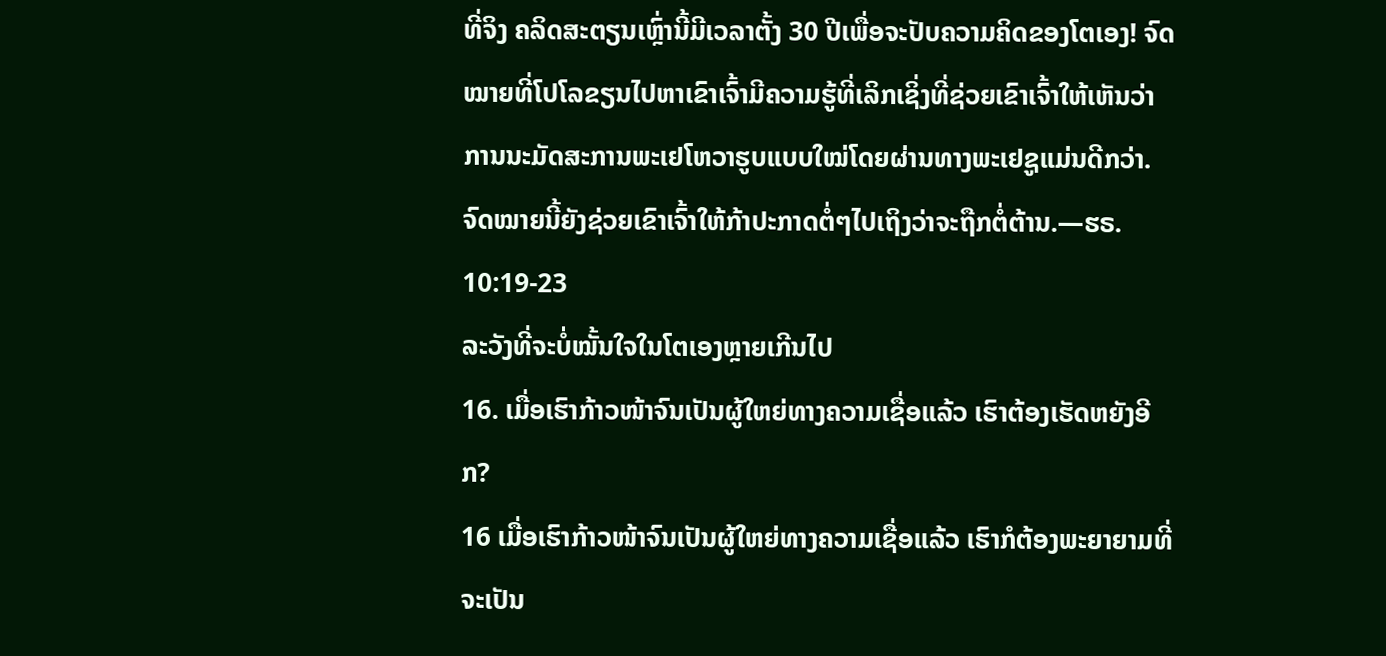ທີ່ຈິງ ຄລິດສະຕຽນເຫຼົ່ານີ້ມີເວລາຕັ້ງ 30 ປີເພື່ອຈະປັບຄວາມຄິດຂອງໂຕເອງ! ຈົດໝາຍທີ່ໂປໂລຂຽນໄປຫາເຂົາເຈົ້າມີຄວາມຮູ້ທີ່ເລິກເຊິ່ງທີ່ຊ່ວຍເຂົາເຈົ້າໃຫ້ເຫັນວ່າການນະມັດສະການພະເຢໂຫວາຮູບແບບໃໝ່ໂດຍຜ່ານທາງພະເຢຊູແມ່ນດີກວ່າ. ຈົດໝາຍນີ້ຍັງຊ່ວຍເຂົາເຈົ້າໃຫ້ກ້າປະກາດຕໍ່ໆໄປເຖິງວ່າຈະຖືກຕໍ່ຕ້ານ.—ຮຣ. 10:19-23
ລະວັງທີ່ຈະບໍ່ໝັ້ນໃຈໃນໂຕເອງຫຼາຍເກີນໄປ
16. ເມື່ອເຮົາກ້າວໜ້າຈົນເປັນຜູ້ໃຫຍ່ທາງຄວາມເຊື່ອແລ້ວ ເຮົາຕ້ອງເຮັດຫຍັງອີກ?
16 ເມື່ອເຮົາກ້າວໜ້າຈົນເປັນຜູ້ໃຫຍ່ທາງຄວາມເຊື່ອແລ້ວ ເຮົາກໍຕ້ອງພະຍາຍາມທີ່ຈະເປັນ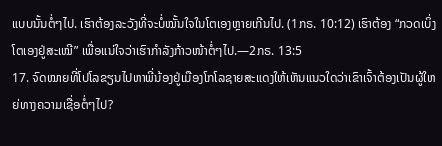ແບບນັ້ນຕໍ່ໆໄປ. ເຮົາຕ້ອງລະວັງທີ່ຈະບໍ່ໝັ້ນໃຈໃນໂຕເອງຫຼາຍເກີນໄປ. (1ກຣ. 10:12) ເຮົາຕ້ອງ “ກວດເບິ່ງໂຕເອງຢູ່ສະເໝີ” ເພື່ອແນ່ໃຈວ່າເຮົາກຳລັງກ້າວໜ້າຕໍ່ໆໄປ.—2ກຣ. 13:5
17. ຈົດໝາຍທີ່ໂປໂລຂຽນໄປຫາພີ່ນ້ອງຢູ່ເມືອງໂກໂລຊາຍສະແດງໃຫ້ເຫັນແນວໃດວ່າເຂົາເຈົ້າຕ້ອງເປັນຜູ້ໃຫຍ່ທາງຄວາມເຊື່ອຕໍ່ໆໄປ?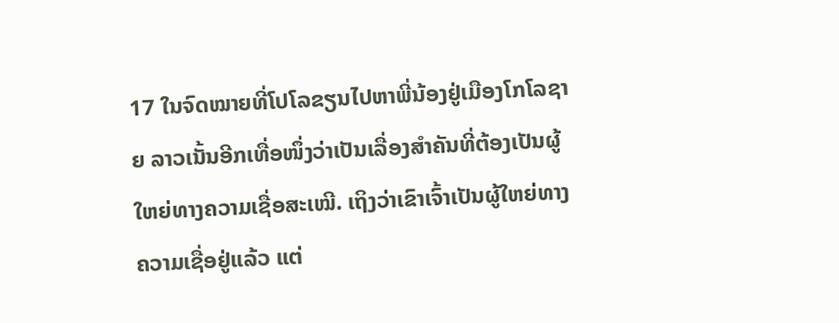17 ໃນຈົດໝາຍທີ່ໂປໂລຂຽນໄປຫາພີ່ນ້ອງຢູ່ເມືອງໂກໂລຊາຍ ລາວເນັ້ນອີກເທື່ອໜຶ່ງວ່າເປັນເລື່ອງສຳຄັນທີ່ຕ້ອງເປັນຜູ້ໃຫຍ່ທາງຄວາມເຊື່ອສະເໝີ. ເຖິງວ່າເຂົາເຈົ້າເປັນຜູ້ໃຫຍ່ທາງຄວາມເຊື່ອຢູ່ແລ້ວ ແຕ່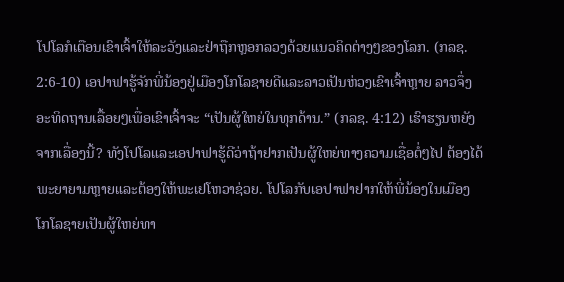ໂປໂລກໍເຕືອນເຂົາເຈົ້າໃຫ້ລະວັງແລະຢ່າຖືກຫຼອກລວງດ້ວຍແນວຄິດຕ່າງໆຂອງໂລກ. (ກລຊ. 2:6-10) ເອປາຟາຮູ້ຈັກພີ່ນ້ອງຢູ່ເມືອງໂກໂລຊາຍດີແລະລາວເປັນຫ່ວງເຂົາເຈົ້າຫຼາຍ ລາວຈຶ່ງອະທິດຖານເລື້ອຍໆເພື່ອເຂົາເຈົ້າຈະ “ເປັນຜູ້ໃຫຍ່ໃນທຸກດ້ານ.” (ກລຊ. 4:12) ເຮົາຮຽນຫຍັງຈາກເລື່ອງນີ້? ທັງໂປໂລແລະເອປາຟາຮູ້ດີວ່າຖ້າຢາກເປັນຜູ້ໃຫຍ່ທາງຄວາມເຊື່ອຕໍ່ໆໄປ ຕ້ອງໄດ້ພະຍາຍາມຫຼາຍແລະຕ້ອງໃຫ້ພະເຢໂຫວາຊ່ວຍ. ໂປໂລກັບເອປາຟາຢາກໃຫ້ພີ່ນ້ອງໃນເມືອງໂກໂລຊາຍເປັນຜູ້ໃຫຍ່ທາ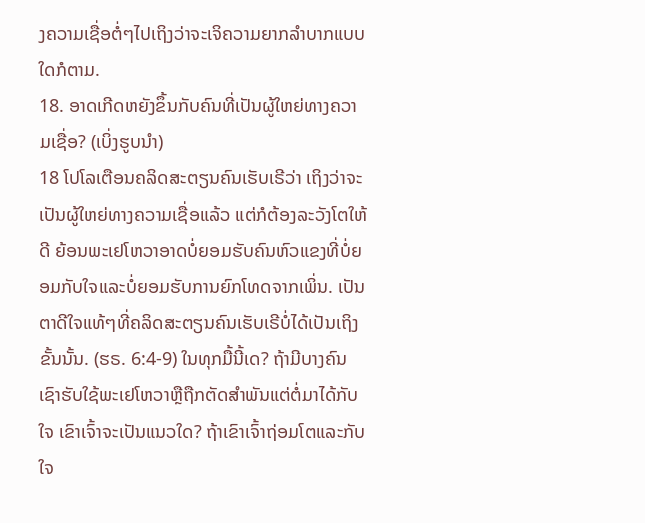ງຄວາມເຊື່ອຕໍ່ໆໄປເຖິງວ່າຈະເຈິຄວາມຍາກລຳບາກແບບໃດກໍຕາມ.
18. ອາດເກີດຫຍັງຂຶ້ນກັບຄົນທີ່ເປັນຜູ້ໃຫຍ່ທາງຄວາມເຊື່ອ? (ເບິ່ງຮູບນຳ)
18 ໂປໂລເຕືອນຄລິດສະຕຽນຄົນເຮັບເຣີວ່າ ເຖິງວ່າຈະເປັນຜູ້ໃຫຍ່ທາງຄວາມເຊື່ອແລ້ວ ແຕ່ກໍຕ້ອງລະວັງໂຕໃຫ້ດີ ຍ້ອນພະເຢໂຫວາອາດບໍ່ຍອມຮັບຄົນຫົວແຂງທີ່ບໍ່ຍອມກັບໃຈແລະບໍ່ຍອມຮັບການຍົກໂທດຈາກເພິ່ນ. ເປັນຕາດີໃຈແທ້ໆທີ່ຄລິດສະຕຽນຄົນເຮັບເຣີບໍ່ໄດ້ເປັນເຖິງຂັ້ນນັ້ນ. (ຮຣ. 6:4-9) ໃນທຸກມື້ນີ້ເດ? ຖ້າມີບາງຄົນເຊົາຮັບໃຊ້ພະເຢໂຫວາຫຼືຖືກຕັດສຳພັນແຕ່ຕໍ່ມາໄດ້ກັບໃຈ ເຂົາເຈົ້າຈະເປັນແນວໃດ? ຖ້າເຂົາເຈົ້າຖ່ອມໂຕແລະກັບໃຈ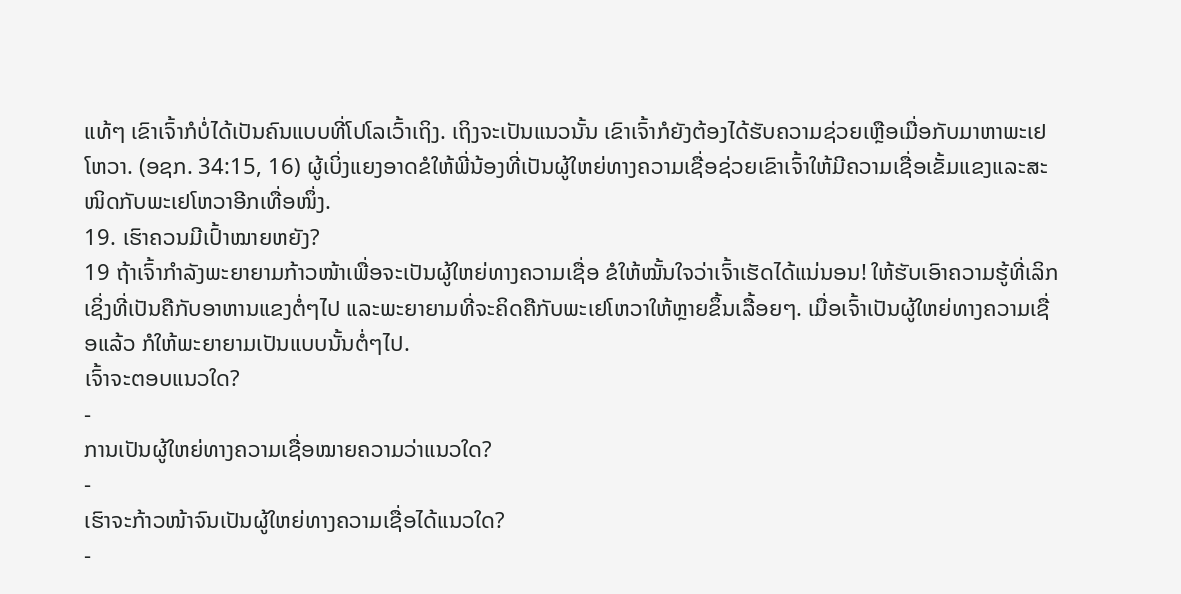ແທ້ໆ ເຂົາເຈົ້າກໍບໍ່ໄດ້ເປັນຄົນແບບທີ່ໂປໂລເວົ້າເຖິງ. ເຖິງຈະເປັນແນວນັ້ນ ເຂົາເຈົ້າກໍຍັງຕ້ອງໄດ້ຮັບຄວາມຊ່ວຍເຫຼືອເມື່ອກັບມາຫາພະເຢໂຫວາ. (ອຊກ. 34:15, 16) ຜູ້ເບິ່ງແຍງອາດຂໍໃຫ້ພີ່ນ້ອງທີ່ເປັນຜູ້ໃຫຍ່ທາງຄວາມເຊື່ອຊ່ວຍເຂົາເຈົ້າໃຫ້ມີຄວາມເຊື່ອເຂັ້ມແຂງແລະສະໜິດກັບພະເຢໂຫວາອີກເທື່ອໜຶ່ງ.
19. ເຮົາຄວນມີເປົ້າໝາຍຫຍັງ?
19 ຖ້າເຈົ້າກຳລັງພະຍາຍາມກ້າວໜ້າເພື່ອຈະເປັນຜູ້ໃຫຍ່ທາງຄວາມເຊື່ອ ຂໍໃຫ້ໝັ້ນໃຈວ່າເຈົ້າເຮັດໄດ້ແນ່ນອນ! ໃຫ້ຮັບເອົາຄວາມຮູ້ທີ່ເລິກເຊິ່ງທີ່ເປັນຄືກັບອາຫານແຂງຕໍ່ໆໄປ ແລະພະຍາຍາມທີ່ຈະຄິດຄືກັບພະເຢໂຫວາໃຫ້ຫຼາຍຂຶ້ນເລື້ອຍໆ. ເມື່ອເຈົ້າເປັນຜູ້ໃຫຍ່ທາງຄວາມເຊື່ອແລ້ວ ກໍໃຫ້ພະຍາຍາມເປັນແບບນັ້ນຕໍ່ໆໄປ.
ເຈົ້າຈະຕອບແນວໃດ?
-
ການເປັນຜູ້ໃຫຍ່ທາງຄວາມເຊື່ອໝາຍຄວາມວ່າແນວໃດ?
-
ເຮົາຈະກ້າວໜ້າຈົນເປັນຜູ້ໃຫຍ່ທາງຄວາມເຊື່ອໄດ້ແນວໃດ?
-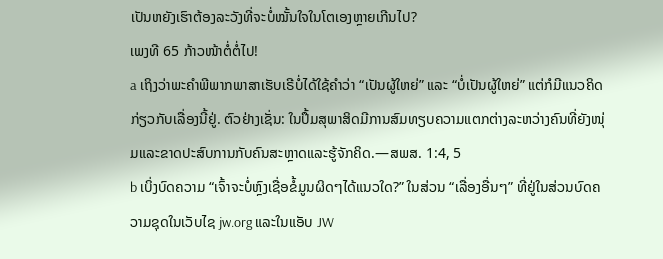ເປັນຫຍັງເຮົາຕ້ອງລະວັງທີ່ຈະບໍ່ໝັ້ນໃຈໃນໂຕເອງຫຼາຍເກີນໄປ?
ເພງທີ 65 ກ້າວໜ້າຕໍ່ຕໍ່ໄປ!
a ເຖິງວ່າພະຄຳພີພາກພາສາເຮັບເຣີບໍ່ໄດ້ໃຊ້ຄຳວ່າ “ເປັນຜູ້ໃຫຍ່” ແລະ “ບໍ່ເປັນຜູ້ໃຫຍ່” ແຕ່ກໍມີແນວຄິດກ່ຽວກັບເລື່ອງນີ້ຢູ່. ຕົວຢ່າງເຊັ່ນ: ໃນປຶ້ມສຸພາສິດມີການສົມທຽບຄວາມແຕກຕ່າງລະຫວ່າງຄົນທີ່ຍັງໜຸ່ມແລະຂາດປະສົບການກັບຄົນສະຫຼາດແລະຮູ້ຈັກຄິດ.—ສພສ. 1:4, 5
b ເບິ່ງບົດຄວາມ “ເຈົ້າຈະບໍ່ຫຼົງເຊື່ອຂໍ້ມູນຜິດໆໄດ້ແນວໃດ?” ໃນສ່ວນ “ເລື່ອງອື່ນໆ” ທີ່ຢູ່ໃນສ່ວນບົດຄວາມຊຸດໃນເວັບໄຊ jw.org ແລະໃນແອັບ JW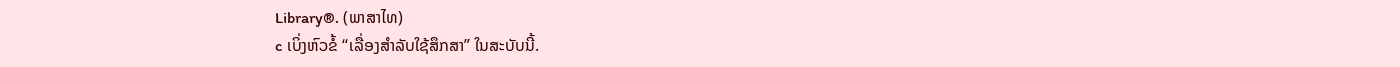Library®. (ພາສາໄທ)
c ເບິ່ງຫົວຂໍ້ “ເລື່ອງສຳລັບໃຊ້ສຶກສາ” ໃນສະບັບນີ້.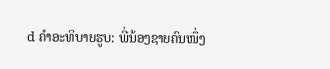d ຄຳອະທິບາຍຮູບ: ພີ່ນ້ອງຊາຍຄົນໜຶ່ງ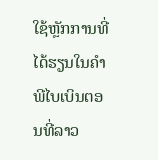ໃຊ້ຫຼັກການທີ່ໄດ້ຮຽນໃນຄຳພີໄບເບິນຕອນທີ່ລາວ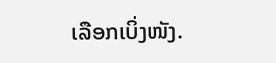ເລືອກເບິ່ງໜັງ.